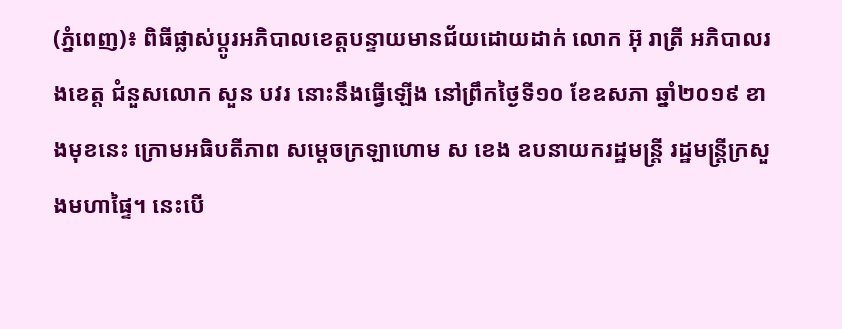(ភ្នំពេញ)៖ ពិធីផ្លាស់ប្តូរអភិបាលខេត្តបន្ទាយមានជ័យដោយដាក់ លោក អ៊ុ រាត្រី អភិបាលរងខេត្ត ជំនួសលោក សួន បវរ នោះនឹងធ្វើឡើង នៅព្រឹកថ្ងៃទី១០ ខែឧសភា ឆ្នាំ២០១៩ ខាងមុខនេះ ក្រោមអធិបតីភាព សម្តេចក្រឡាហោម ស ខេង ឧបនាយករដ្ឋមន្រ្តី រដ្ឋមន្រ្តីក្រសួងមហាផ្ទៃ។ នេះបើ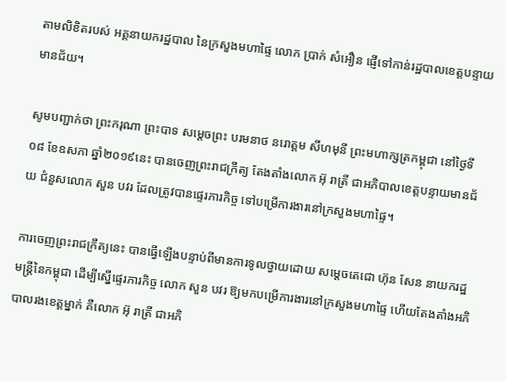តាមលិខិតរបស់ អគ្គនាយករដ្ឋបាល នៃក្រសួងមហាផ្ទៃ លោក ប្រាក់ សំអឿន ផ្ញើទៅកាន់រដ្ឋបាលខេត្តបន្ទាយមានជ័យ។

សូមបញ្ជាក់ថា ព្រះករុណា ព្រះបាទ សម្តេចព្រះ បរមនាថ នរោត្តម សីហមុនី ព្រះមហាក្សត្រកម្ពុជា នៅថ្ងៃទី០៨ ខែឧសភា ឆ្នាំ២០១៩នេះ បានចេញព្រះរាជក្រឹត្យ តែងតាំងលោក អ៊ុ រាត្រី ជាអភិបាលខេត្តបន្ទាយមានជ័យ ជំនួសលោក សួន បវរ ដែលត្រូវបានផ្ទេរភារកិច្ច ទៅបម្រើការងារនៅក្រសួងមហាផ្ទៃ។

ការចេញព្រះរាជក្រឹត្យនេះ បានធ្វើឡើងបន្ទាប់ពីមានការទូលថ្វាយដោយ សម្ដេចតេជោ ហ៊ុន សែន នាយករដ្ឋមន្រ្តីនៃកម្ពុជា ដើម្បីស្នើផ្ទេរភារកិច្ច លោក សួន បវរ ឱ្យមកបម្រើការងារនៅក្រសួងមហាផ្ទៃ ហើយតែងតាំងអភិបាលរងខេត្តម្នាក់ គឺលោក អ៊ុ រាត្រី ជាអភិ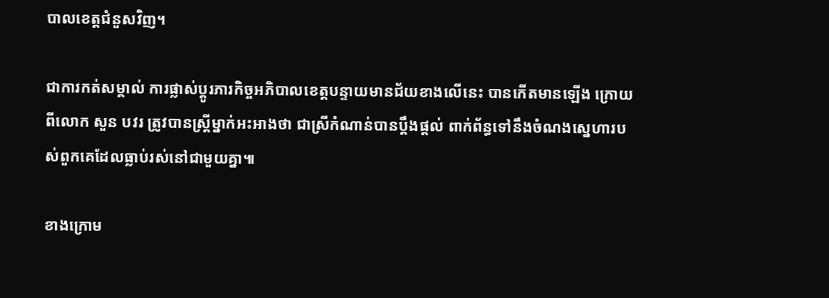បាលខេត្តជំនួសវិញ។

ជាការកត់សម្គាល់ ការផ្លាស់ប្ដូរភារកិច្ចអភិបាលខេត្តបន្ទាយមានជ័យខាងលើនេះ បានកើតមានឡើង ក្រោយពីលោក សួន បវរ ត្រូវបានស្ដ្រីម្នាក់អះអាងថា ជាស្រីកំណាន់បានប្ដឹងផ្ដល់ ពាក់ព័ន្ធទៅនឹងចំណងស្នេហារបស់ពួកគេដែលធ្លាប់រស់នៅជាមួយគ្នា៕

ខាងក្រោម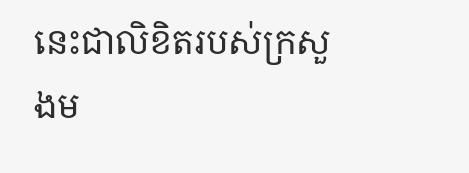នេះជាលិខិតរបស់ក្រសួងម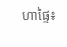ហាផ្ទៃ៖